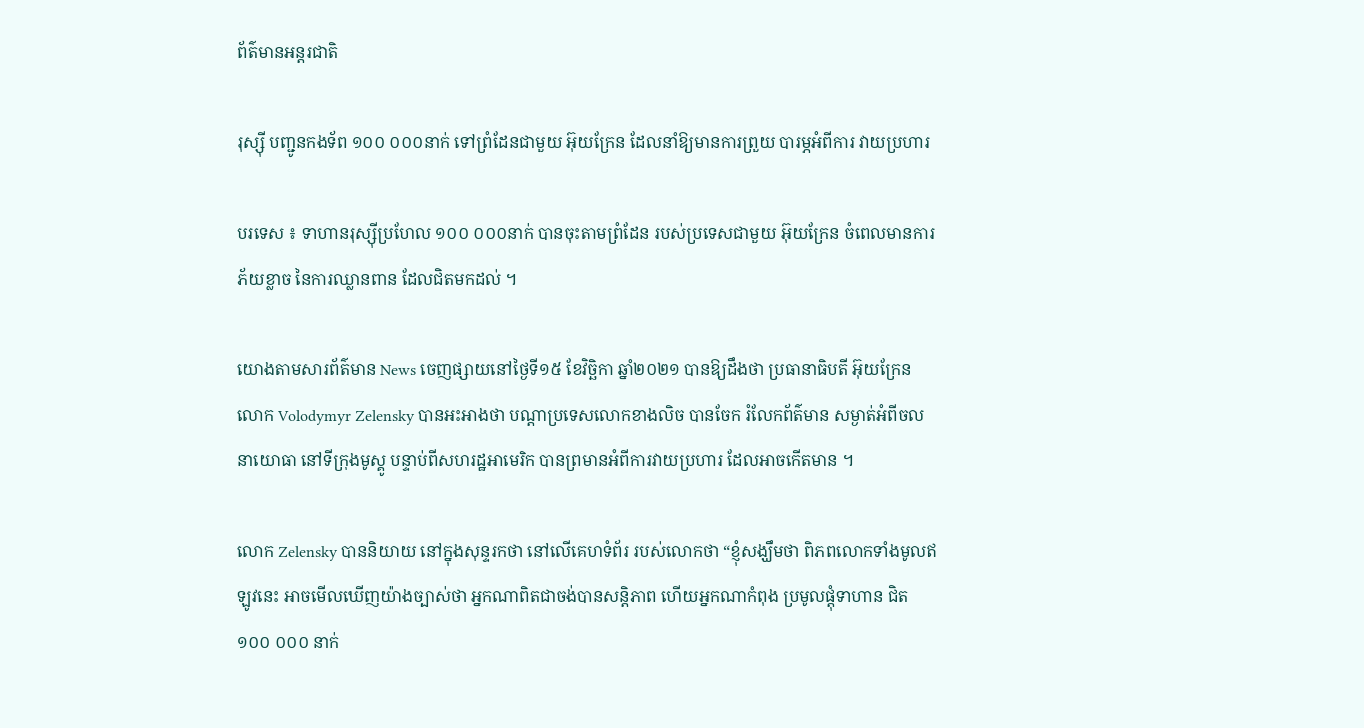ព័ត៌មានអន្តរជាតិ

រុស្ស៊ី បញ្ជូនកងទ័ព ១០០ ០០០នាក់ ទៅព្រំដែនជាមួយ អ៊ុយក្រែន ដែលនាំឱ្យមានការព្រួយ បារម្ភអំពីការ វាយប្រហារ

បរទេស ៖ ទាហានរុស្ស៊ីប្រហែល ១០០ ០០០នាក់ បានចុះតាមព្រំដែន របស់ប្រទេសជាមួយ អ៊ុយក្រែន ចំពេលមានការភ័យខ្លាច នៃការឈ្លានពាន ដែលជិតមកដល់ ។

យោងតាមសារព័ត៌មាន News ចេញផ្សាយនៅថ្ងៃទី១៥ ខែវិច្ឆិកា ឆ្នាំ២០២១ បានឱ្យដឹងថា ប្រធានាធិបតី អ៊ុយក្រែន លោក Volodymyr Zelensky បានអះអាងថា បណ្តាប្រទេសលោកខាងលិច បានចែក រំលែកព័ត៌មាន សម្ងាត់អំពីចលនាយោធា នៅទីក្រុងមូស្គូ បន្ទាប់ពីសហរដ្ឋអាមេរិក បានព្រមានអំពីការវាយប្រហារ ដែលអាចកើតមាន ។

លោក Zelensky បាននិយាយ នៅក្នុងសុន្ទរកថា នៅលើគេហទំព័រ របស់លោកថា “ខ្ញុំសង្ឃឹមថា ពិភពលោកទាំងមូលឥឡូវនេះ អាចមើលឃើញយ៉ាងច្បាស់ថា អ្នកណាពិតជាចង់បានសន្តិភាព ហើយអ្នកណាកំពុង ប្រមូលផ្តុំទាហាន ជិត ១០០ ០០០ នាក់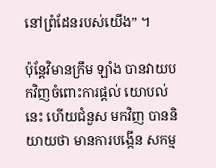នៅព្រំដែនរបស់យើង” ។

ប៉ុន្តែវិមានក្រឹម ឡាំង បានវាយបកវិញចំពោះការផ្តល់ យោបល់នេះ ហើយជំនួស មកវិញ បាននិយាយថា មានការបង្កើន សកម្ម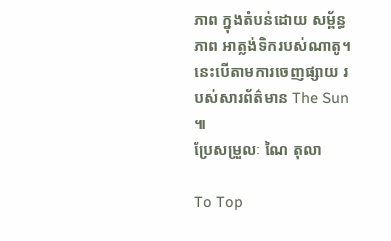ភាព ក្នុងតំបន់ដោយ សម្ព័ន្ធភាព អាត្លង់ទិករបស់ណាតូ។ នេះបើតាមការចេញផ្សាយ របស់សារព័ត៌មាន The Sun ៕
ប្រែសម្រួលៈ ណៃ តុលា

To Top